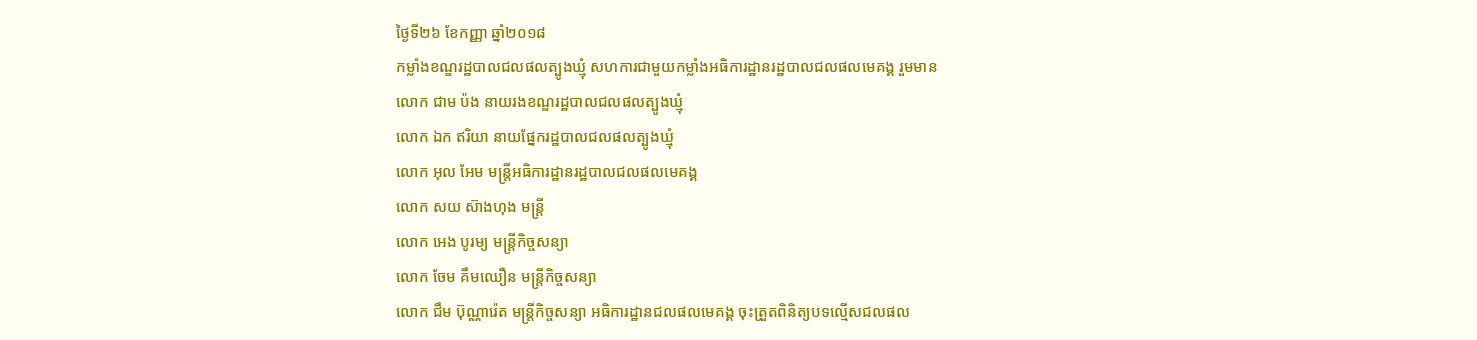ថ្ងៃទី២៦ ខែកញ្ញា ឆ្នាំ២០១៨
កម្លាំងខណ្ឌរដ្ឋបាលជលផលត្បូងឃ្មុំ សហការជាមួយកម្លាំងអធិការដ្ឋានរដ្ឋបាលជលផលមេគង្គ រួមមាន
លោក ជាម ប៉ង នាយរងខណ្ឌរដ្ឋបាលជលផលត្បូងឃ្មុំ
លោក ឯក ឥរិយា នាយផ្នែករដ្ឋបាលជលផលត្បូងឃ្មុំ
លោក អុល អែម មន្ត្រីអធិការដ្ឋានរដ្ឋបាលជលផលមេគង្គ
លោក សយ ស៊ាងហុង មន្ត្រី
លោក អេង បូរម្យ មន្ត្រីកិច្ចសន្យា
លោក ចែម គឹមឈឿន មន្ត្រីកិច្ចសន្យា
លោក ជឹម ប៊ុណ្ណារ៉េត មន្ត្រីកិច្ចសន្យា អធិការដ្ឋានជលផលមេគង្គ ចុះត្រួតពិនិត្យបទល្មើសជលផល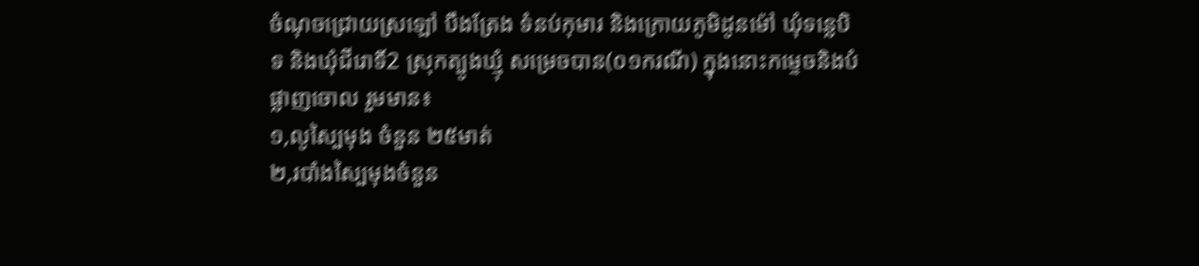ចំណុចជ្រោយស្រឡៅ បឹងត្រែង ទំនប់កុមារ និងក្រោយភូមិដូនម៉ៅ ឃុំទន្លេបិទ និងឃុំជីរោទិ៍2 ស្រុកត្បូងឃ្មុំ សម្រេចបាន(០១ករណី) ក្នុងនោះកម្ទេចនិងបំផ្លាញចោល រួមមាន៖
១,លូស្បៃមុង ចំនួន ២៥មាត់
២,របាំងស្បៃមុងចំនួន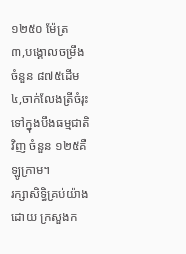១២៥០ ម៉ែត្រ
៣,បង្គោលចម្រឹងចំនួន ៨៧៥ដើម
៤,ចាក់លែងត្រីចំរុះទៅក្នុងបឹងធម្មជាតិវិញ ចំនួន ១២៥គឺឡូក្រាម។
រក្សាសិទិ្ធគ្រប់យ៉ាងដោយ ក្រសួងក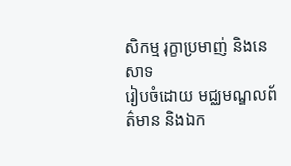សិកម្ម រុក្ខាប្រមាញ់ និងនេសាទ
រៀបចំដោយ មជ្ឈមណ្ឌលព័ត៌មាន និងឯក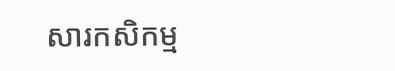សារកសិកម្ម